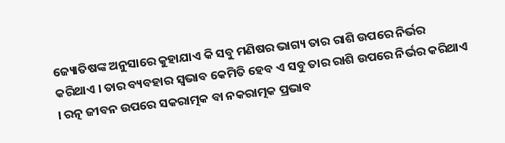ଜ୍ୟୋତିଷଙ୍କ ଅନୁସାରେ କୁହାଯାଏ କି ସବୁ ମଣିଷର ଭାଗ୍ୟ ତାର ରାଶି ଉପରେ ନିର୍ଭର କରିଥାଏ । ତାର ବ୍ୟବହାର ସ୍ଵଭାବ କେମିତି ହେବ ଏ ସବୁ ତାର ରାଶି ଉପରେ ନିର୍ଭର କରିଥାଏ । ରତ୍ନ ଜୀବନ ଉପରେ ସକରାତ୍ମକ ବା ନକରାତ୍ମକ ପ୍ରଭାବ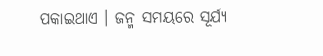ପକାଇଥାଏ । ଜନ୍ମ ସମୟରେ ସୂର୍ଯ୍ୟ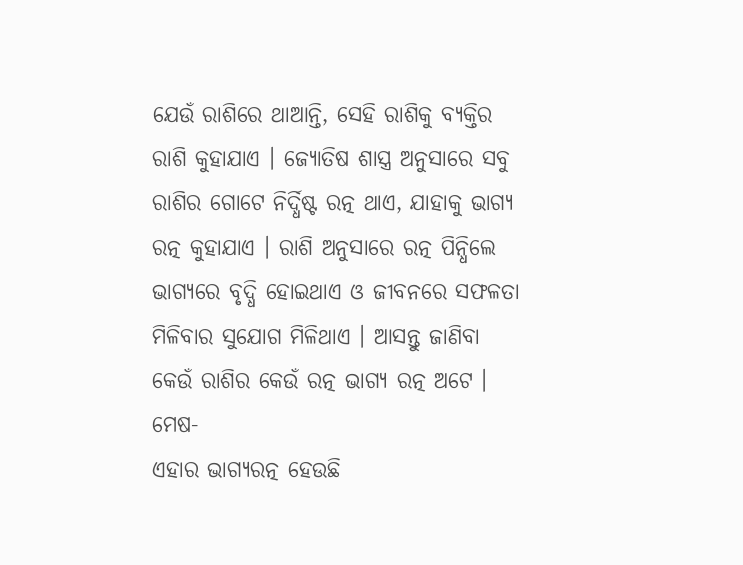ଯେଉଁ ରାଶିରେ ଥାଆନ୍ତି, ସେହି ରାଶିକୁ ବ୍ୟକ୍ତିର ରାଶି କୁହାଯାଏ । ଜ୍ୟୋତିଷ ଶାସ୍ତ୍ର ଅନୁସାରେ ସବୁ ରାଶିର ଗୋଟେ ନିର୍ଦ୍ଧିଷ୍ଟ ରତ୍ନ ଥାଏ, ଯାହାକୁ ଭାଗ୍ୟ ରତ୍ନ କୁହାଯାଏ । ରାଶି ଅନୁସାରେ ରତ୍ନ ପିନ୍ଧିଲେ ଭାଗ୍ୟରେ ବୃଦ୍ଧି ହୋଇଥାଏ ଓ ଜୀବନରେ ସଫଳତା ମିଳିବାର ସୁଯୋଗ ମିଳିଥାଏ । ଆସନ୍ତୁ ଜାଣିବା କେଉଁ ରାଶିର କେଉଁ ରତ୍ନ ଭାଗ୍ୟ ରତ୍ନ ଅଟେ ।
ମେଷ-
ଏହାର ଭାଗ୍ୟରତ୍ନ ହେଉଛି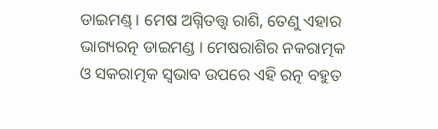ଡାଇମଣ୍ଡ୍ । ମେଷ ଅଗ୍ନିତତ୍ତ୍ଵ ରାଶି, ତେଣୁ ଏହାର ଭାଗ୍ୟରତ୍ନ ଡାଇମଣ୍ଡ । ମେଷରାଶିର ନକରାତ୍ମକ ଓ ସକରାତ୍ମକ ସ୍ଵଭାବ ଉପରେ ଏହି ରତ୍ନ ବହୁତ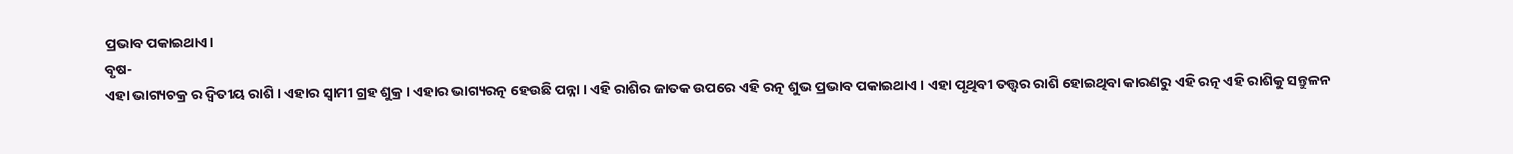ପ୍ରଭାବ ପକାଇଥାଏ।
ବୃଷ-
ଏହା ଭାଗ୍ୟଚକ୍ର ର ଦ୍ଵିତୀୟ ରାଶି । ଏହାର ସ୍ଵାମୀ ଗ୍ରହ ଶୁକ୍ର । ଏହାର ଭାଗ୍ୟରତ୍ନ ହେଉଛି ପନ୍ନା । ଏହି ରାଶିର ଜାତକ ଉପରେ ଏହି ରତ୍ନ ଶୁଭ ପ୍ରଭାବ ପକାଇଥାଏ । ଏହା ପୃଥିବୀ ତତ୍ତ୍ଵର ରାଶି ହୋଇଥିବା କାରଣରୁ ଏହି ରତ୍ନ ଏହି ରାଶିକୁ ସନ୍ତୁଳନ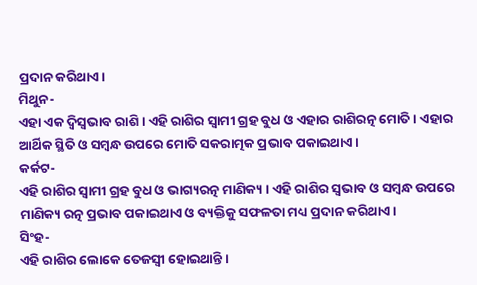ପ୍ରଦାନ କରିଥାଏ।
ମିଥୁନ-
ଏହା ଏକ ଦ୍ଵିସ୍ୱଭାବ ରାଶି । ଏହି ରାଶିର ସ୍ଵାମୀ ଗ୍ରହ ବୁଧ ଓ ଏହାର ରାଶିରତ୍ନ ମୋତି । ଏହାର ଆର୍ଥିକ ସ୍ଥିତି ଓ ସମ୍ବନ୍ଧ ଉପରେ ମୋତି ସକରାତ୍ମକ ପ୍ରଭାବ ପକାଇଥାଏ।
କର୍କଟ-
ଏହି ରାଶିର ସ୍ଵାମୀ ଗ୍ରହ ବୁଧ ଓ ଭାଗ୍ୟରତ୍ନ ମାଣିକ୍ୟ । ଏହି ରାଶିର ସ୍ଵଭାବ ଓ ସମ୍ବନ୍ଧ ଉପରେ ମାଣିକ୍ୟ ରତ୍ନ ପ୍ରଭାବ ପକାଇଥାଏ ଓ ବ୍ୟକ୍ତିକୁ ସଫଳତା ମଧ୍ୟ ପ୍ରଦାନ କରିଥାଏ।
ସିଂହ-
ଏହି ରାଶିର ଲୋକେ ତେଜସ୍ୱୀ ହୋଇଥାନ୍ତି ।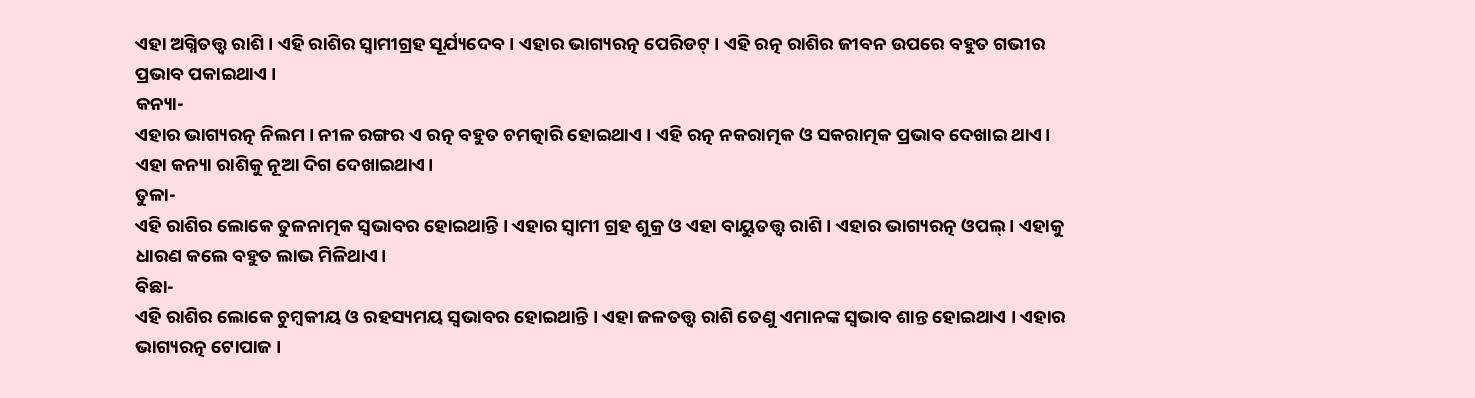ଏହା ଅଗ୍ନିତତ୍ତ୍ଵ ରାଶି । ଏହି ରାଶିର ସ୍ଵାମୀଗ୍ରହ ସୂର୍ଯ୍ୟଦେବ । ଏହାର ଭାଗ୍ୟରତ୍ନ ପେରିଡଟ୍ । ଏହି ରତ୍ନ ରାଶିର ଜୀବନ ଉପରେ ବହୁତ ଗଭୀର ପ୍ରଭାବ ପକାଇଥାଏ ।
କନ୍ୟା-
ଏହାର ଭାଗ୍ୟରତ୍ନ ନିଲମ । ନୀଳ ରଙ୍ଗର ଏ ରତ୍ନ ବହୁତ ଚମତ୍କାରି ହୋଇଥାଏ । ଏହି ରତ୍ନ ନକରାତ୍ମକ ଓ ସକରାତ୍ମକ ପ୍ରଭାବ ଦେଖାଇ ଥାଏ। ଏହା କନ୍ୟା ରାଶିକୁ ନୂଆ ଦିଗ ଦେଖାଇଥାଏ।
ତୁଳା-
ଏହି ରାଶିର ଲୋକେ ତୁଳନାତ୍ମକ ସ୍ୱଭାବର ହୋଇଥାନ୍ତି । ଏହାର ସ୍ଵାମୀ ଗ୍ରହ ଶୁକ୍ର ଓ ଏହା ବାୟୁତତ୍ତ୍ଵ ରାଶି । ଏହାର ଭାଗ୍ୟରତ୍ନ ଓପଲ୍ । ଏହାକୁ ଧାରଣ କଲେ ବହୁତ ଲାଭ ମିଳିଥାଏ।
ବିଛା-
ଏହି ରାଶିର ଲୋକେ ଚୁମ୍ବକୀୟ ଓ ରହସ୍ୟମୟ ସ୍ଵଭାବର ହୋଇଥାନ୍ତି । ଏହା ଜଳତତ୍ତ୍ଵ ରାଶି ତେଣୁ ଏମାନଙ୍କ ସ୍ଵଭାବ ଶାନ୍ତ ହୋଇଥାଏ । ଏହାର ଭାଗ୍ୟରତ୍ନ ଟୋପାଜ ।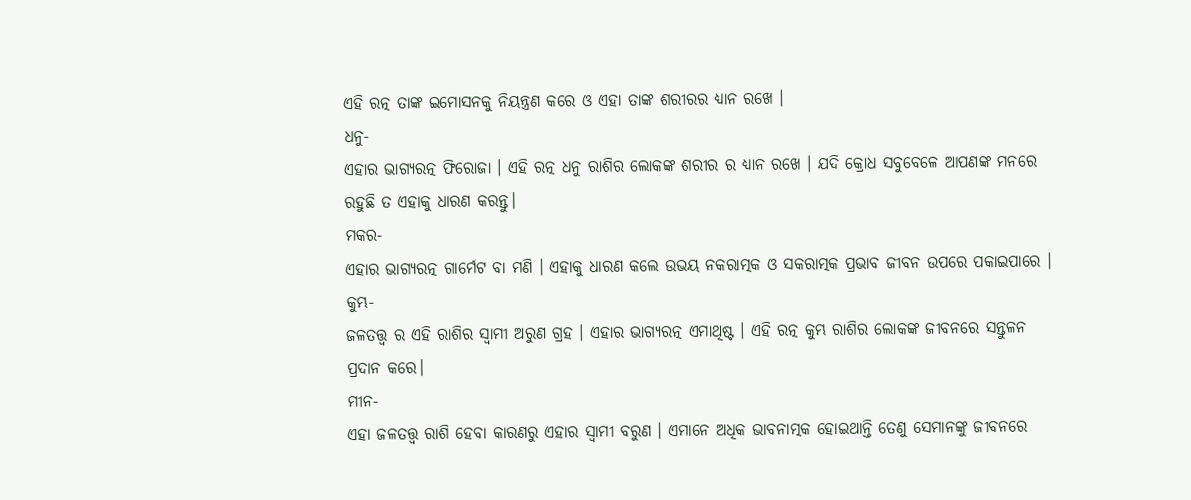ଏହି ରତ୍ନ ତାଙ୍କ ଇମୋସନକୁ ନିୟନ୍ତ୍ରଣ କରେ ଓ ଏହା ତାଙ୍କ ଶରୀରର ଧ୍ୟାନ ରଖେ ।
ଧନୁ-
ଏହାର ଭାଗ୍ୟରତ୍ନ ଫିରୋଜା । ଏହି ରତ୍ନ ଧନୁ ରାଶିର ଲୋକଙ୍କ ଶରୀର ର ଧ୍ୟାନ ରଖେ । ଯଦି କ୍ରୋଧ ସବୁବେଳେ ଆପଣଙ୍କ ମନରେ ରହୁଛି ତ ଏହାକୁ ଧାରଣ କରନ୍ତୁ।
ମକର-
ଏହାର ଭାଗ୍ୟରତ୍ନ ଗାର୍ମେଟ ବା ମଣି । ଏହାକୁ ଧାରଣ କଲେ ଉଭୟ ନକରାତ୍ମକ ଓ ସକରାତ୍ମକ ପ୍ରଭାବ ଜୀବନ ଉପରେ ପକାଇପାରେ ।
କୁମ୍ଭ-
ଜଳତତ୍ତ୍ଵ ର ଏହି ରାଶିର ସ୍ଵାମୀ ଅରୁଣ ଗ୍ରହ । ଏହାର ଭାଗ୍ୟରତ୍ନ ଏମାଥିଷ୍ଟ । ଏହି ରତ୍ନ କୁମ୍ଭ ରାଶିର ଲୋକଙ୍କ ଜୀବନରେ ସନ୍ତୁଳନ ପ୍ରଦାନ କରେ।
ମୀନ-
ଏହା ଜଳତତ୍ତ୍ଵ ରାଶି ହେବା କାରଣରୁ ଏହାର ସ୍ଵାମୀ ବରୁଣ । ଏମାନେ ଅଧିକ ଭାବନାତ୍ମକ ହୋଇଥାନ୍ତି ତେଣୁ ସେମାନଙ୍କୁ ଜୀବନରେ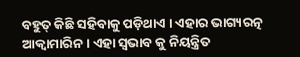ବହୁତ୍ କିଛି ସହିବାକୁ ପଡ଼ିଥାଏ । ଏହାର ଭାଗ୍ୟରତ୍ନ ଆକ୍ଵାମାରିନ । ଏହା ସ୍ଵଭାବ କୁ ନିୟନ୍ତ୍ରିତ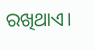ରଖିଥାଏ।